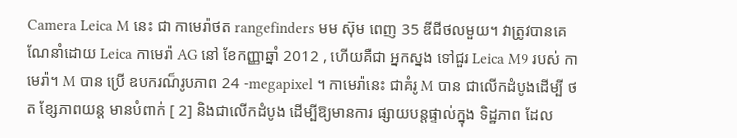Camera Leica M នេះ ជា កាមេរ៉ាថត rangefinders មម ស៊ុម ពេញ 35 ឌីជីថលមួយ។ វាត្រូវបានគេ ណែនាំដោយ Leica កាមេរ៉ា AG នៅ ខែកញ្ញាឆ្នាំ 2012 , ហើយគឺជា អ្នកស្នង ទៅជួរ Leica M9 របស់ កាមេរ៉ា។ M បាន ប្រើ ឧបករណ៏រូបភាព 24 -megapixel ។ កាមេរ៉ានេះ ជាគំរូ M បាន ជាលើកដំបូងដើម្បី ថត ខ្សែភាពយន្ដ មានបំពាក់ [ 2] និងជាលើកដំបូង ដើម្បីឱ្យមានការ ផ្សាយបន្តផ្ទាល់ក្នុង ទិដ្ឋភាព ដែល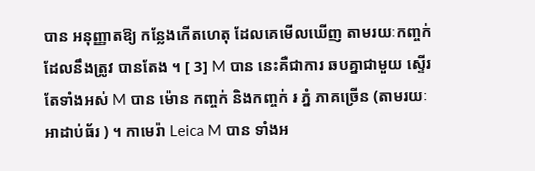បាន អនុញ្ញាតឱ្យ កន្លែងកើតហេតុ ដែលគេមើលឃើញ តាមរយៈកញ្ចក់ ដែលនឹងត្រូវ បានតែង ។ [ 3] M បាន នេះគឺជាការ ឆបគ្នាជាមួយ ស្ទើរតែទាំងអស់ M បាន ម៉ោន កញ្ចក់ និងកញ្ចក់ ៛ ភ្នំ ភាគច្រើន (តាមរយៈ អាដាប់ធ័រ ) ។ កាមេរ៉ា Leica M បាន ទាំងអ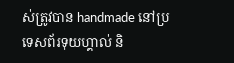ស់ត្រូវបាន handmade នៅប្រទេសព័រទុយហ្គាល់ និ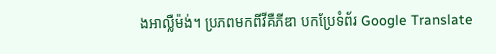ងអាល្លឺម៉ង់។ ប្រភពមកពីវីគឺភីឌា បកប្រែទំព័រ Google Translate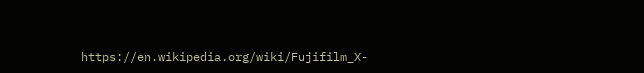https://en.wikipedia.org/wiki/Fujifilm_X-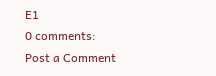E1
0 comments:
Post a Comment